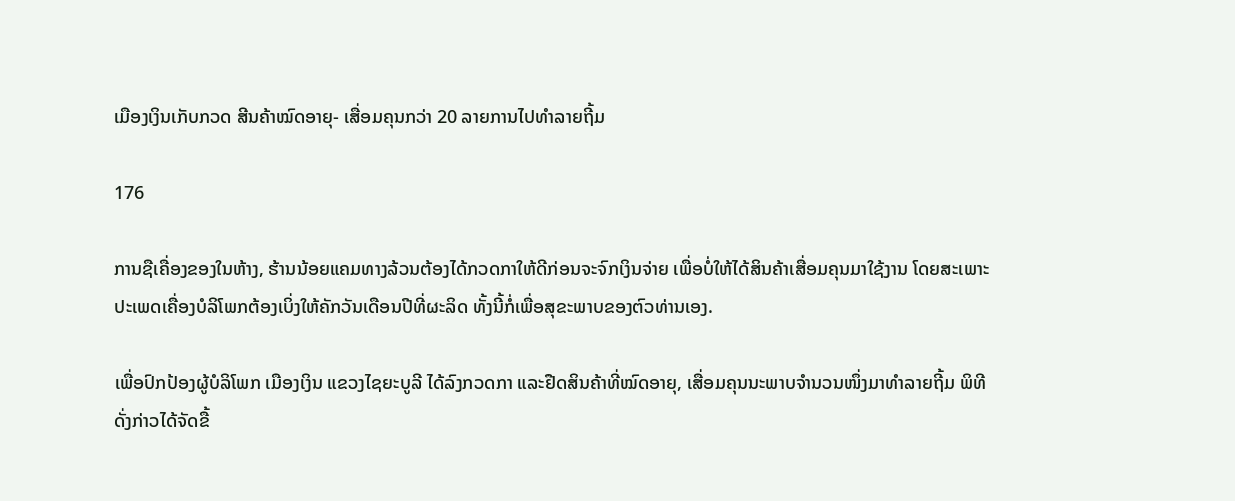ເມືອງເງິນເກັບກວດ ສີນຄ້າໝົດອາຍຸ- ເສື່ອມຄຸນກວ່າ 20 ລາຍການໄປທໍາລາຍຖີ້ມ

176

ການຊືເຄື່ອງຂອງໃນຫ້າງ, ຮ້ານນ້ອຍແຄມທາງລ້ວນຕ້ອງໄດ້ກວດກາໃຫ້ດີກ່ອນຈະຈົກເງິນຈ່າຍ ເພື່ອບໍ່ໃຫ້ໄດ້ສິນຄ້າເສື່ອມຄຸນມາໃຊ້ງານ ໂດຍສະເພາະປະເພດເຄື່ອງບໍລິໂພກຕ້ອງເບິ່ງໃຫ້ຄັກວັນເດືອນປີທີ່ຜະລິດ ທັ້ງນີ້ກໍ່ເພື່ອສຸຂະພາບຂອງຕົວທ່ານເອງ.

ເພື່ອປົກປ້ອງຜູ້ບໍລິໂພກ ເມືອງເງິນ ແຂວງໄຊຍະບູລີ ໄດ້ລົງກວດກາ ແລະຢືດສິນຄ້າທີ່ໝົດອາຍຸ, ເສື່ອມຄຸນນະພາບຈຳນວນໜຶ່ງມາທຳລາຍຖີ້ມ ພິທີດັ່ງກ່າວໄດ້ຈັດຂື້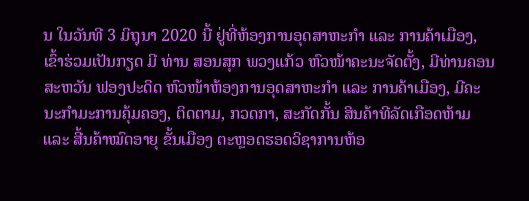ນ ໃນວັນທີ 3 ມິຖຸນາ 2020 ນີ້ ຢູ່ທີ່ຫ້ອງການອຸດສາຫະກໍາ ແລະ ການຄ້າເມືອງ, ເຂົ້າຮ່ວມເປັນກຽດ ມີ ທ່ານ ສອນສຸກ ພວງແກ້ວ ຫົວໜ້າຄະນະຈັດຕັ້ງ, ມີທ່ານຄອນສະຫວັນ ຟອງປະດິດ ຫົວໜ້າຫ້ອງການອຸດສາຫະກໍາ ແລະ ການຄ້າເມືອງ, ມີຄະນະກຳມະການຄຸ້ມຄອງ, ຕິດຕາມ, ກວດກາ, ສະກັດກັ້ນ ສິນຄ້າທີລັດເກືອດຫ້າມ ແລະ ສີ້ນຄ້າໝົດອາຍຸ ຂັ້ນເມືອງ ຕະຫຼອດຮອດວິຊາການຫ້ອ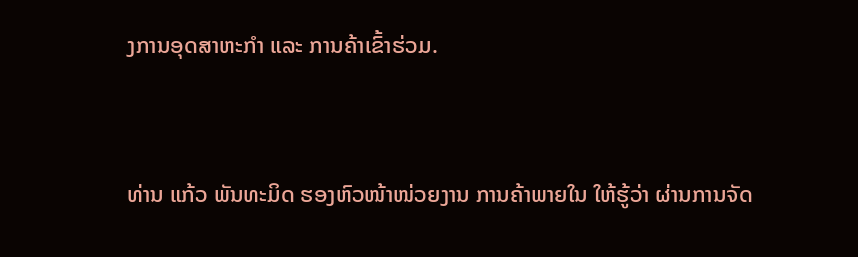ງການອຸດສາຫະກຳ ແລະ ການຄ້າເຂົ້າຮ່ວມ.


ທ່ານ ແກ້ວ ພັນທະມິດ ຮອງຫົວໜ້າໜ່ວຍງານ ການຄ້າພາຍໃນ ໃຫ້ຮູ້ວ່າ ຜ່ານການຈັດ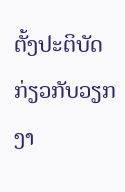ຕັ້ງປະຕິບັດ ກ່ຽວກັບວຽກງາ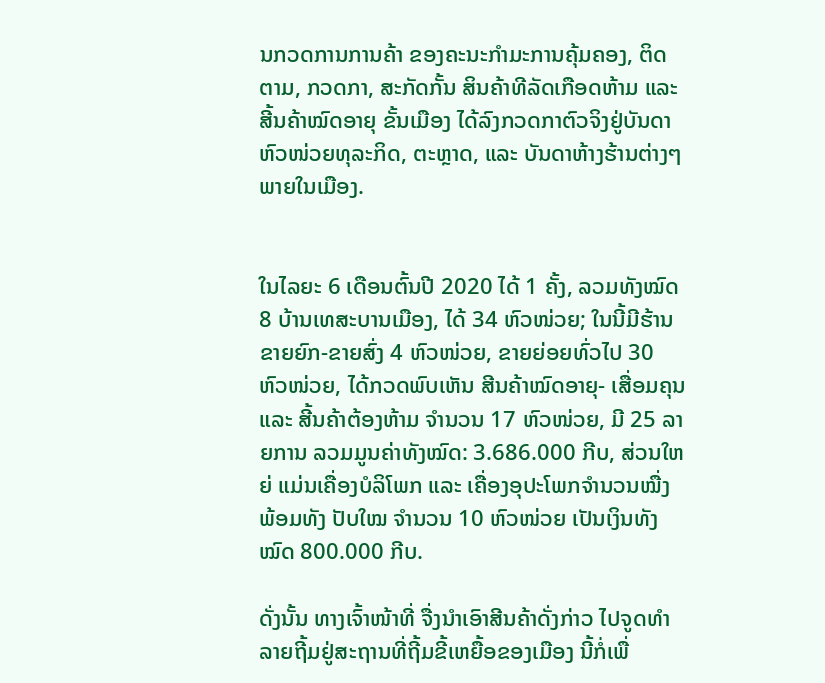ນກວດການການຄ້າ ຂອງຄະນະກຳມະການຄຸ້ມຄອງ, ຕິດຕາມ, ກວດກາ, ສະກັດກັ້ນ ສິນຄ້າທີລັດເກືອດຫ້າມ ແລະ ສີ້ນຄ້າໝົດອາຍຸ ຂັ້ນເມືອງ ໄດ້ລົງກວດກາຕົວຈິງຢູ່ບັນດາຫົວໜ່ວຍທຸລະກິດ, ຕະຫຼາດ, ແລະ ບັນດາຫ້າງຮ້ານຕ່າງໆ ພາຍໃນເມືອງ.


ໃນໄລຍະ 6 ເດືອນຕົ້ນປີ 2020 ໄດ້ 1 ຄັ້ງ, ລວມທັງໝົດ 8 ບ້ານເທສະບານເມືອງ, ໄດ້ 34 ຫົວໜ່ວຍ; ໃນນີ້ມີຮ້ານຂາຍຍົກ-ຂາຍສົ່ງ 4 ຫົວໜ່ວຍ, ຂາຍຍ່ອຍທົ່ວໄປ 30 ຫົວໜ່ວຍ, ໄດ້ກວດພົບເຫັນ ສີນຄ້າໝົດອາຍຸ- ເສື່ອມຄຸນ ແລະ ສີ້ນຄ້າຕ້ອງຫ້າມ ຈໍານວນ 17 ຫົວໜ່ວຍ, ມີ 25 ລາຍການ ລວມມູນຄ່າທັງໝົດ: 3.686.000 ກີບ, ສ່ວນໃຫຍ່ ແມ່ນເຄື່ອງບໍລິໂພກ ແລະ ເຄື່ອງອຸປະໂພກຈຳນວນໝື່ງ ພ້ອມທັງ ປັບໃໝ ຈຳນວນ 10 ຫົວໜ່ວຍ ເປັນເງິນທັງໝົດ 800.000 ກີບ.

ດັ່ງນັ້ນ ທາງເຈົ້າໜ້າທີ່ ຈື່ງນຳເອົາສີນຄ້າດັ່ງກ່າວ ໄປຈູດທຳລາຍຖີ້ມຢູ່ສະຖານທີ່ຖີ້ມຂີ້ເຫຍື້ອຂອງເມືອງ ນີ້ກໍ່ເພື່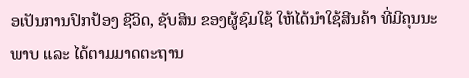ອເປັນການປົກປ້ອງ ຊີວິດ, ຊັບສິນ ຂອງຜູ້ຊົມໃຊ້ ໃຫ້ໄດ້ນຳໃຊ້ສີນຄ້າ ທີ່ມີຄຸນນະພາບ ແລະ ໄດ້ຕາມມາດຕະຖານ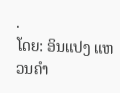.
ໂດຍ: ອິນແປງ ແຫວນຄຳ